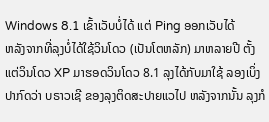Windows 8.1 ເຂົ້າເວັບບໍ່ໄດ້ ແຕ່ Ping ອອກເວັບໄດ້
ຫລັງຈາກທີ່ລຸງບໍ່ໄດ້ໃຊ້ວິນໂດວ (ເປັນໂຕຫລັກ) ມາຫລາຍປີ ຕັ້ງແຕ່ວິນໂດວ XP ມາຮອດວິນໂດວ 8.1 ລຸງໄດ້ກັບມາໃຊ້ ລອງເບິ່ງ ປາກົດວ່າ ບຣາວເຊີ ຂອງລຸງຕິດສະປາຍແວໄປ ຫລັງຈາກນັ້ນ ລຸງກໍ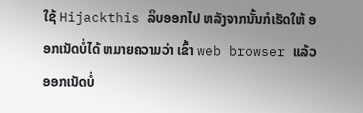ໃຊ້ Hijackthis ລຶບອອກໄປ ຫລັງຈາກນັ້ນກໍເຮັດໃຫ້ ອອກເນັດບໍ່ໄດ້ ຫມາຍຄວາມວ່າ ເຂົ້າ web browser ແລ້ວ ອອກເນັດບໍ່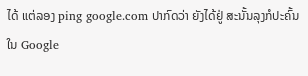ໄດ້ ແຕ່ລອງ ping google.com ປາກົດວ່າ ຍັງໄດ້ຢູ່ ສະນັ້ນລຸງກໍປະຄົ້ນໃນ Google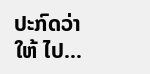ປະກົດວ່າໃຫ້ ໄປ...